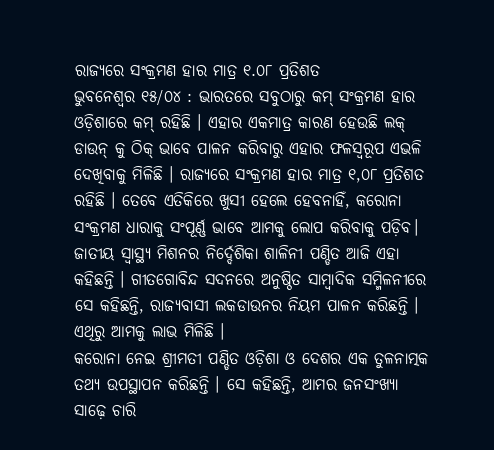ରାଜ୍ୟରେ ସଂକ୍ରମଣ ହାର ମାତ୍ର ୧.୦୮ ପ୍ରତିଶତ
ଭୁବନେଶ୍ୱର ୧୫/୦୪ : ଭାରତରେ ସବୁଠାରୁ କମ୍ ସଂକ୍ରମଣ ହାର ଓଡ଼ିଶାରେ କମ୍ ରହିଛି । ଏହାର ଏକମାତ୍ର କାରଣ ହେଉଛି ଲକ୍ ଡାଉନ୍ କୁ ଠିକ୍ ଭାବେ ପାଳନ କରିବାରୁ ଏହାର ଫଳସ୍ୱରୂପ ଏଭଳି ଦେଖିବାକୁ ମିଳିଛି । ରାଜ୍ୟରେ ସଂକ୍ରମଣ ହାର ମାତ୍ର ୧,୦୮ ପ୍ରତିଶତ ରହିଛି । ତେବେ ଏତିକିରେ ଖୁସୀ ହେଲେ ହେବନାହିଁ, କରୋନା ସଂକ୍ରମଣ ଧାରାକୁ ସଂପୂର୍ଣ୍ଣ ଭାବେ ଆମକୁ ଲୋପ କରିବାକୁ ପଡ଼ିବ। ଜାତୀୟ ସ୍ୱାସ୍ଥ୍ୟ ମିଶନର ନିର୍ଦ୍ଦେଶିକା ଶାଳିନୀ ପଣ୍ଡିତ ଆଜି ଏହା କହିଛନ୍ତି । ଗୀତଗୋବିନ୍ଦ ସଦନରେ ଅନୁଷ୍ଠିତ ସାମ୍ବାଦିକ ସମ୍ମିଳନୀରେ ସେ କହିଛନ୍ତି, ରାଜ୍ୟବାସୀ ଲକଡାଉନର ନିୟମ ପାଳନ କରିଛନ୍ତି । ଏଥିରୁ ଆମକୁ ଲାଭ ମିଳିଛି ।
କରୋନା ନେଇ ଶ୍ରୀମତୀ ପଣ୍ଡିତ ଓଡ଼ିଶା ଓ ଦେଶର ଏକ ତୁଳନାତ୍ମକ ତଥ୍ୟ ଉପସ୍ଥାପନ କରିଛନ୍ତି । ସେ କହିଛନ୍ତି, ଆମର ଜନସଂଖ୍ୟା ସାଢ଼େ ଚାରି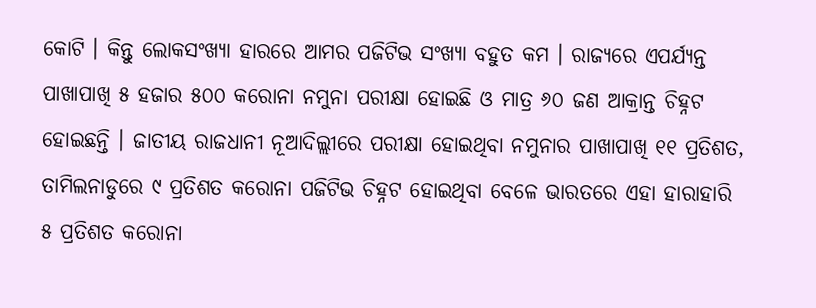କୋଟି । କିନ୍ତୁ ଲୋକସଂଖ୍ୟା ହାରରେ ଆମର ପଜିଟିଭ ସଂଖ୍ୟା ବହୁତ କମ । ରାଜ୍ୟରେ ଏପର୍ଯ୍ୟନ୍ତ ପାଖାପାଖି ୫ ହଜାର ୫୦୦ କରୋନା ନମୁନା ପରୀକ୍ଷା ହୋଇଛି ଓ ମାତ୍ର ୬୦ ଜଣ ଆକ୍ରାନ୍ତ ଚିହ୍ନଟ ହୋଇଛନ୍ତି । ଜାତୀୟ ରାଜଧାନୀ ନୂଆଦିଲ୍ଲୀରେ ପରୀକ୍ଷା ହୋଇଥିବା ନମୁନାର ପାଖାପାଖି ୧୧ ପ୍ରତିଶତ, ତାମିଲନାଡୁରେ ୯ ପ୍ରତିଶତ କରୋନା ପଜିଟିଭ ଚିହ୍ନଟ ହୋଇଥିବା ବେଳେ ଭାରତରେ ଏହା ହାରାହାରି ୫ ପ୍ରତିଶତ କରୋନା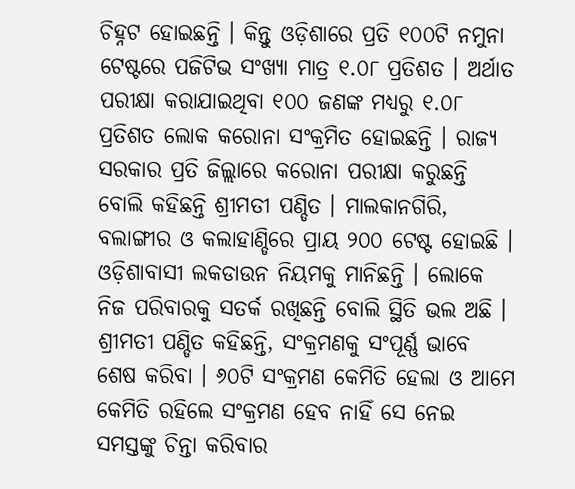ଚିହ୍ନଟ ହୋଇଛନ୍ତି । କିନ୍ତୁ ଓଡ଼ିଶାରେ ପ୍ରତି ୧୦୦ଟି ନମୁନା ଟେଷ୍ଟରେ ପଜିଟିଭ ସଂଖ୍ୟା ମାତ୍ର ୧.୦୮ ପ୍ରତିଶତ । ଅର୍ଥାତ ପରୀକ୍ଷା କରାଯାଇଥିବା ୧୦୦ ଜଣଙ୍କ ମଧ୍ୟରୁ ୧.୦୮ ପ୍ରତିଶତ ଲୋକ କରୋନା ସଂକ୍ରମିତ ହୋଇଛନ୍ତି । ରାଜ୍ୟ ସରକାର ପ୍ରତି ଜିଲ୍ଲାରେ କରୋନା ପରୀକ୍ଷା କରୁଛନ୍ତି ବୋଲି କହିଛନ୍ତି ଶ୍ରୀମତୀ ପଣ୍ଡିତ । ମାଲକାନଗିରି, ବଲାଙ୍ଗୀର ଓ କଲାହାଣ୍ଡିରେ ପ୍ରାୟ ୨୦୦ ଟେଷ୍ଟ ହୋଇଛି । ଓଡ଼ିଶାବାସୀ ଲକଡାଉନ ନିୟମକୁ ମାନିଛନ୍ତି । ଲୋକେ ନିଜ ପରିବାରକୁ ସତର୍କ ରଖିଛନ୍ତି ବୋଲି ସ୍ଥିତି ଭଲ ଅଛି ।
ଶ୍ରୀମତୀ ପଣ୍ଡିତ କହିଛନ୍ତି, ସଂକ୍ରମଣକୁ ସଂପୂର୍ଣ୍ଣ ଭାବେ ଶେଷ କରିବା । ୬୦ଟି ସଂକ୍ରମଣ କେମିତି ହେଲା ଓ ଆମେ କେମିତି ରହିଲେ ସଂକ୍ରମଣ ହେବ ନାହିଁ ସେ ନେଇ ସମସ୍ତଙ୍କୁ ଚିନ୍ତା କରିବାର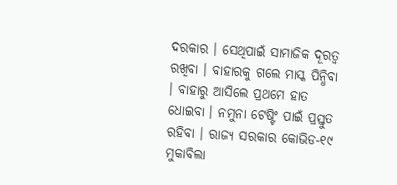ଦରକାର । ସେଥିପାଇଁ ସାମାଜିକ ଦୂରତ୍ୱ ରଖିବା । ବାହାରକୁ ଗଲେ ମାସ୍କ ପିନ୍ଧିବା । ବାହାରୁ ଆସିଲେ ପ୍ରଥମେ ହାତ ଧୋଇବା । ନମୁନା ଟେଷ୍ଟିଂ ପାଇଁ ପ୍ରସ୍ତୁତ ରହିବା । ରାଜ୍ୟ ସରକାର କୋଭିଡ-୧୯ ମୁକାବିଲା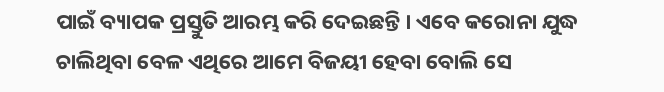ପାଇଁ ବ୍ୟାପକ ପ୍ରସ୍ତୁତି ଆରମ୍ଭ କରି ଦେଇଛନ୍ତି । ଏବେ କରୋନା ଯୁଦ୍ଧ ଚାଲିଥିବା ବେଳ ଏଥିରେ ଆମେ ବିଜୟୀ ହେବା ବୋଲି ସେ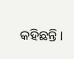କହିଛନ୍ତି ।